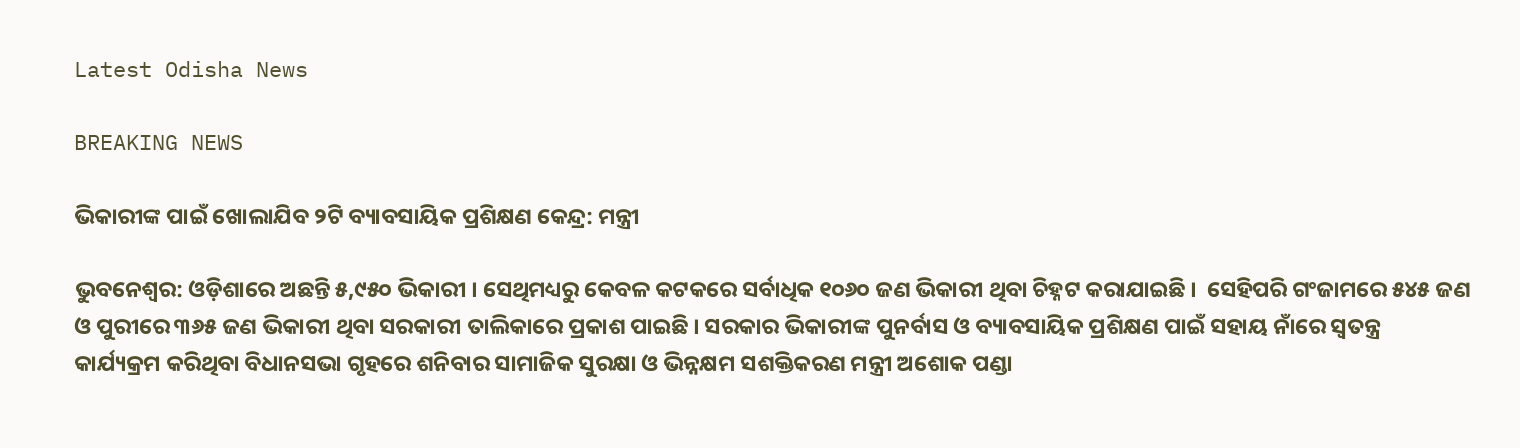Latest Odisha News

BREAKING NEWS

ଭିକାରୀଙ୍କ ପାଇଁ ଖୋଲାଯିବ ୨ଟି ବ୍ୟାବସାୟିକ ପ୍ରଶିକ୍ଷଣ କେନ୍ଦ୍ର: ମନ୍ତ୍ରୀ

ଭୁବନେଶ୍ୱର: ଓଡ଼ିଶାରେ ଅଛନ୍ତି ୫,୯୫୦ ଭିକାରୀ । ସେଥିମଧ୍ୟରୁ କେବଳ କଟକରେ ସର୍ବାଧିକ ୧୦୬୦ ଜଣ ଭିକାରୀ ଥିବା ଚିହ୍ନଟ କରାଯାଇଛି ।  ସେହିପରି ଗଂଜାମରେ ୫୪୫ ଜଣ ଓ ପୁରୀରେ ୩୬୫ ଜଣ ଭିକାରୀ ଥିବା ସରକାରୀ ତାଲିକାରେ ପ୍ରକାଶ ପାଇଛି । ସରକାର ଭିକାରୀଙ୍କ ପୁନର୍ବାସ ଓ ବ୍ୟାବସାୟିକ ପ୍ରଶିକ୍ଷଣ ପାଇଁ ସହାୟ ନାଁରେ ସ୍ୱତନ୍ତ୍ର କାର୍ଯ୍ୟକ୍ରମ କରିଥିବା ବିଧାନସଭା ଗୃହରେ ଶନିବାର ସାମାଜିକ ସୁରକ୍ଷା ଓ ଭିନ୍ନକ୍ଷମ ସଶକ୍ତିକରଣ ମନ୍ତ୍ରୀ ଅଶୋକ ପଣ୍ଡା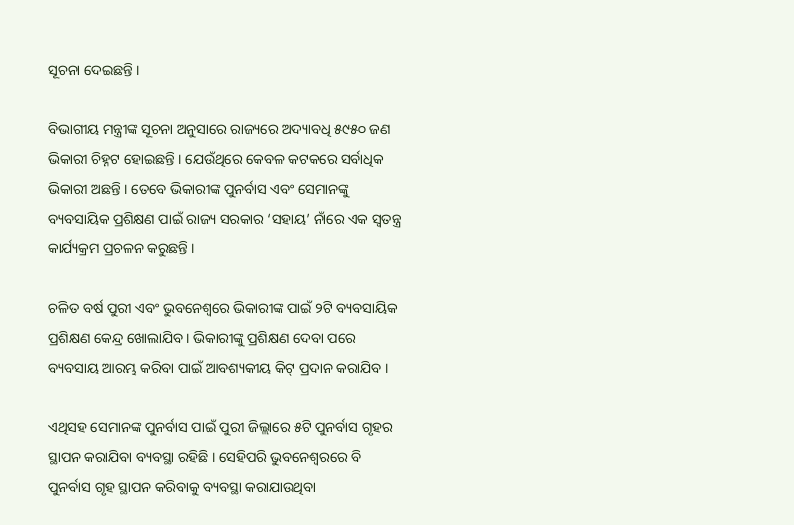ସୂଚନା ଦେଇଛନ୍ତି ।

ବିଭାଗୀୟ ମନ୍ତ୍ରୀଙ୍କ ସୂଚନା ଅନୁସାରେ ରାଜ୍ୟରେ ଅଦ୍ୟାବଧି ୫୯୫୦ ଜଣ ଭିକାରୀ ଚିହ୍ନଟ ହୋଇଛନ୍ତି । ଯେଉଁଥିରେ କେବଳ କଟକରେ ସର୍ବାଧିକ ଭିକାରୀ ଅଛନ୍ତି । ତେବେ ଭିକାରୀଙ୍କ ପୁନର୍ବାସ ଏବଂ ସେମାନଙ୍କୁ ବ୍ୟବସାୟିକ ପ୍ରଶିକ୍ଷଣ ପାଇଁ ରାଜ୍ୟ ସରକାର ‘ସହାୟ’ ନାଁରେ ଏକ ସ୍ୱତନ୍ତ୍ର  କାର୍ଯ୍ୟକ୍ରମ ପ୍ରଚଳନ କରୁଛନ୍ତି ।

ଚଳିତ ବର୍ଷ ପୁରୀ ଏବଂ ଭୁବନେଶ୍ୱରେ ଭିକାରୀଙ୍କ ପାଇଁ ୨ଟି ବ୍ୟବସାୟିକ ପ୍ରଶିକ୍ଷଣ କେନ୍ଦ୍ର ଖୋଲାଯିବ । ଭିକାରୀଙ୍କୁ ପ୍ରଶିକ୍ଷଣ ଦେବା ପରେ ବ୍ୟବସାୟ ଆରମ୍ଭ କରିବା ପାଇଁ ଆବଶ୍ୟକୀୟ କିଟ୍ ପ୍ରଦାନ କରାଯିବ ।

ଏଥିସହ ସେମାନଙ୍କ ପୁନର୍ବାସ ପାଇଁ ପୁରୀ ଜିଲ୍ଲାରେ ୫ଟି ପୁନର୍ବାସ ଗୃହର ସ୍ଥାପନ କରାଯିବା ବ୍ୟବସ୍ଥା ରହିଛି । ସେହିପରି ଭୁବନେଶ୍ୱରରେ ବି ପୁନର୍ବାସ ଗୃହ ସ୍ଥାପନ କରିବାକୁ ବ୍ୟବସ୍ଥା କରାଯାଉଥିବା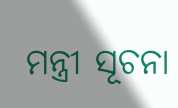ମନ୍ତ୍ରୀ ସୂଚନା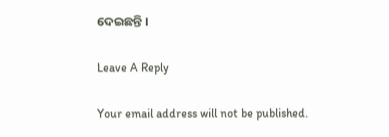ଦେଇଛନ୍ତି ।

Leave A Reply

Your email address will not be published.